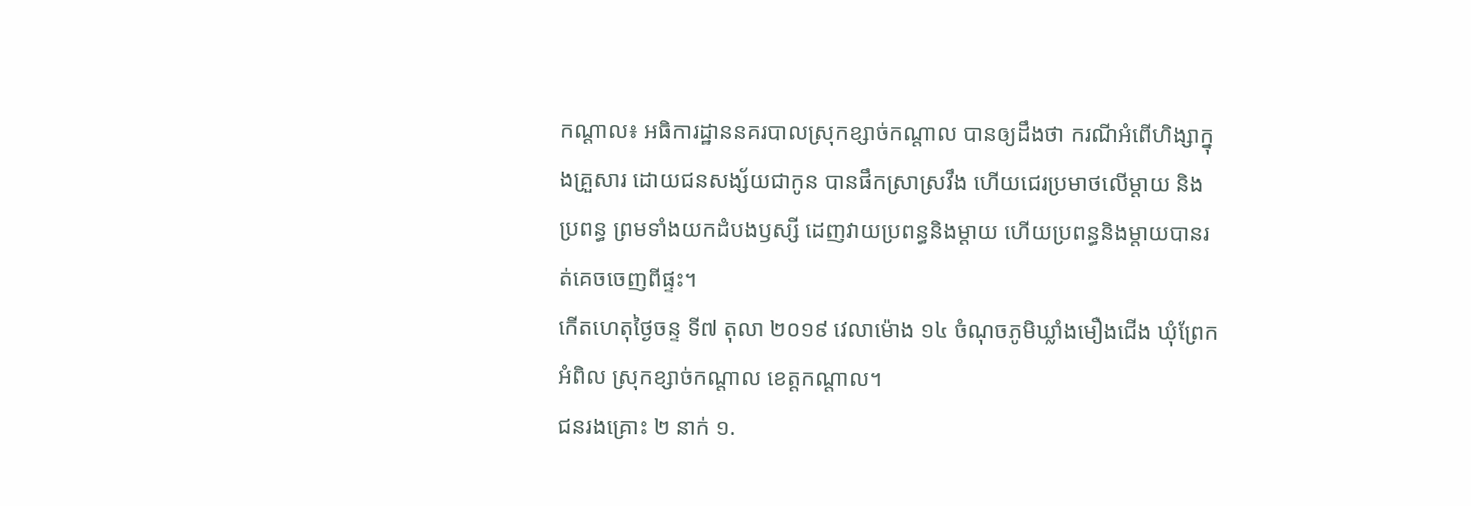កណ្តាល៖ អធិការដ្ឋាននគរបាលស្រុកខ្សាច់កណ្តាល បានឲ្យដឹងថា ករណីអំពើហិង្សាក្នុងគ្រួសារ ដោយជនសង្ស័យជាកូន បានផឹកស្រាស្រវឹង ហើយជេរប្រមាថលើម្តាយ និងប្រពន្ធ ព្រមទាំងយកដំបងឫស្សី ដេញវាយប្រពន្ធនិងម្តាយ ហើយប្រពន្ធនិងម្តាយបានរត់គេចចេញពីផ្ទះ។
កើតហេតុថ្ងៃចន្ទ ទី៧ តុលា ២០១៩ វេលាម៉ោង ១៤ ចំណុចភូមិឃ្លាំងមឿងជើង ឃុំព្រែកអំពិល ស្រុកខ្សាច់កណ្តាល ខេត្តកណ្តាល។
ជនរងគ្រោះ ២ នាក់ ១.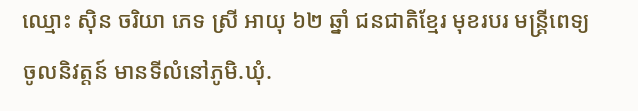ឈ្មោះ ស៊ិន ចរិយា ភេទ ស្រី អាយុ ៦២ ឆ្នាំ ជនជាតិខ្មែរ មុខរបរ មន្ត្រីពេទ្យចូលនិវត្តន៍ មានទីលំនៅភូមិ.ឃុំ.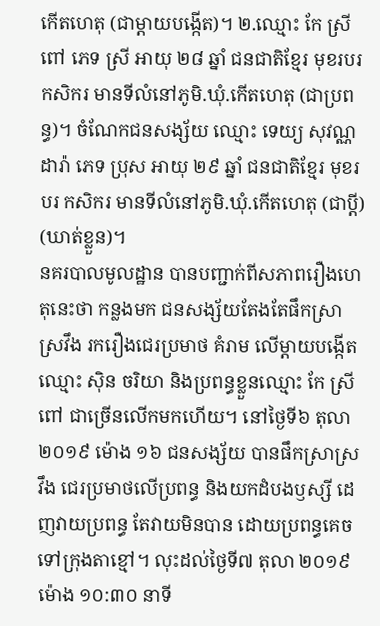កើតហេតុ (ជាម្តាយបង្កើត)។ ២.ឈ្មោះ កែ ស្រីពៅ ភេទ ស្រី អាយុ ២៨ ឆ្នាំ ជនជាតិខ្មែរ មុខរបរ កសិករ មានទីលំនៅភូមិ.ឃុំ.កើតហេតុ (ជាប្រពន្ធ)។ ចំណែកជនសង្ស័យ ឈ្មោះ ទេយ្យ សុវណ្ណដារ៉ា ភេទ ប្រុស អាយុ ២៩ ឆ្នាំ ជនជាតិខ្មែរ មុខរបរ កសិករ មានទីលំនៅភូមិ.ឃុំ.កើតហេតុ (ជាប្តី) (ឃាត់ខ្លួន)។
នគរបាលមូលដ្ឋាន បានបញ្ជាក់ពីសភាពរឿងហេតុនេះថា កន្លងមក ជនសង្ស័យតែងតែផឹកស្រាស្រវឹង រករឿងជេរប្រមាថ គំរាម លើម្តាយបង្កើតឈ្មោះ ស៊ិន ចរិយា និងប្រពន្ធខ្លួនឈ្មោះ កែ ស្រីពៅ ជាច្រើនលើកមកហើយ។ នៅថ្ងៃទី៦ តុលា ២០១៩ ម៉ោង ១៦ ជនសង្ស័យ បានផឹកស្រាស្រវឹង ជេរប្រមាថលើប្រពន្ធ និងយកដំបងឫស្សី ដេញវាយប្រពន្ធ តែវាយមិនបាន ដោយប្រពន្ធគេចទៅក្រុងតាខ្មៅ។ លុះដល់ថ្ងៃទី៧ តុលា ២០១៩ ម៉ោង ១០:៣០ នាទី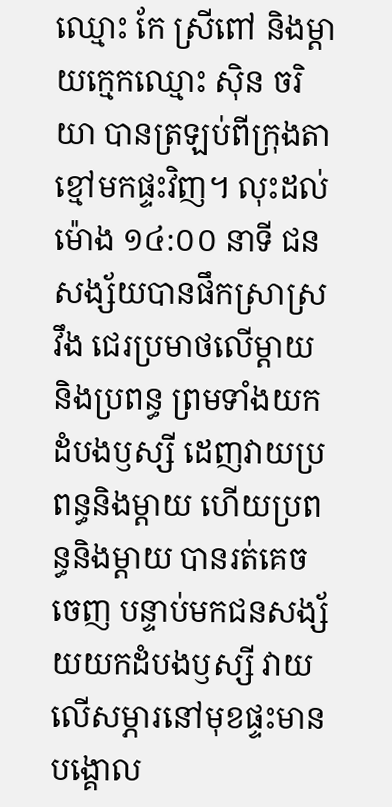ឈ្មោះ កែ ស្រីពៅ និងម្តាយក្មេកឈ្មោះ ស៊ិន ចរិយា បានត្រឡប់ពីក្រុងតាខ្មៅមកផ្ទះវិញ។ លុះដល់ម៉ោង ១៤:០០ នាទី ជនសង្ស័យបានផឹកស្រាស្រវឹង ជេរប្រមាថលើម្តាយ និងប្រពន្ធ ព្រមទាំងយកដំបងឫស្សី ដេញវាយប្រពន្ធនិងម្តាយ ហើយប្រពន្ធនិងម្តាយ បានរត់គេចចេញ បន្ទាប់មកជនសង្ស័យយកដំបងឫស្សី វាយលើសម្ភារនៅមុខផ្ទះមាន បង្គោល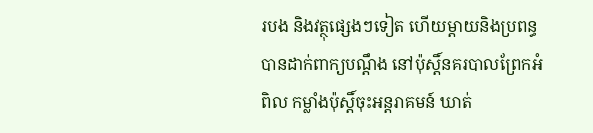របង និងវត្ថុផ្សេងៗទៀត ហើយម្តាយនិងប្រពន្ធបានដាក់ពាក្យបណ្តឹង នៅប៉ុស្តិ៍នគរបាលព្រែកអំពិល កម្លាំងប៉ុស្តិ៍ចុះអន្តរាគមន៍ ឃាត់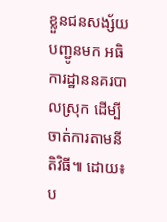ខ្លួនជនសង្ស័យបញ្ជូនមក អធិការដ្ឋាននគរបាលស្រុក ដើម្បីចាត់ការតាមនីតិវិធី៕ ដោយ៖ប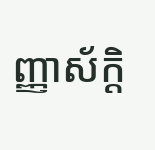ញ្ញាស័ក្តិ